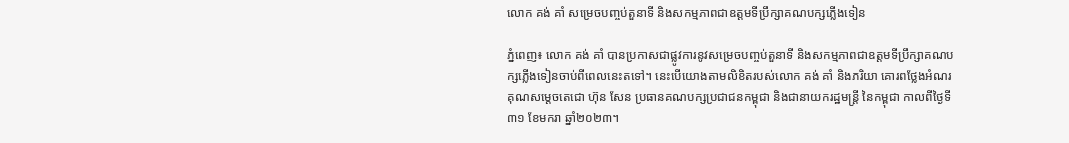លោក គង់ គាំ សម្រេចបញ្ចប់តួនាទី និងសកម្មភាពជាឧត្តមទីប្រឹក្សាគណបក្សភ្លើងទៀន

ភ្នំពេញ៖ លោក គង់ គាំ បានប្រកាសជាផ្លូវការនូវសម្រេចបញ្ចប់តួនាទី និងសកម្មភាពជាឧត្តមទីប្រឹក្សាគណបក្សភ្លើងទៀនចាប់ពីពេលនេះតទៅ។ នេះបើយោងតាមលិខិតរបស់លោក គង់ គាំ និងភរិយា គោរពថ្លែងអំណរគុណសម្តេចតេជោ ហ៊ុន សែន ប្រធានគណបក្សប្រជាជនកម្ពុជា និងជានាយករដ្ឋមន្ត្រី នៃកម្ពុជា កាលពីថ្ងៃទី៣១ ខែមករា ឆ្នាំ២០២៣។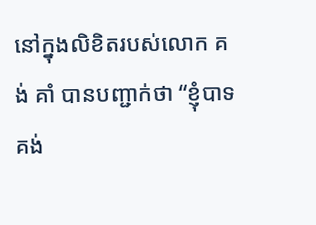នៅក្នុងលិខិតរបស់លោក គង់ គាំ បានបញ្ជាក់ថា “ខ្ញុំបាទ គង់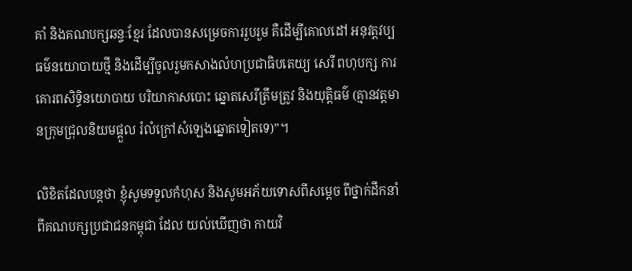គាំ និងគណបក្សឆន្ទៈខ្មែរ ដែលបានសម្រេចការរួបរួម គឺដើម្បីគោលដៅ អនុវត្តវប្បធម៌នយោបាយថ្មី និងដើម្បីចូលរួមកសាងលំហប្រជាធិបតេយ្យ សេរី ពហុបក្ស ការគោរពសិទ្ធិនយោបាយ បរិយាកាសបោះ ឆ្នោតសេរីត្រឹមត្រូវ និងយុត្តិធម៌ (គ្មានវត្តមានក្រុមជ្រុលនិយមផ្តួល រំលំក្រៅសំឡេងឆ្នោតទៀតទេ)”។

លិខិតដែលបន្តថា ខ្ញុំសូមទទួលកំហុស និងសូមអភ័យទោសពីសម្តេច ពីថ្នាក់ដឹកនាំ ពីគណបក្សប្រជាជនកម្ពុជា ដែល យល់ឃើញថា កាយវិ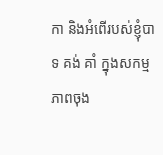កា និងអំពើរបស់ខ្ញុំបាទ គង់ គាំ ក្នុងសកម្មភាពចុង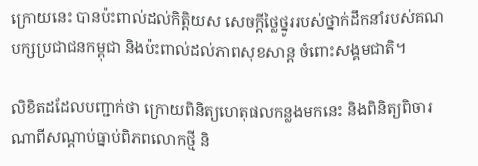ក្រោយនេះ បានប៉ះពាល់ដល់កិត្តិយស សេចក្ដីថ្លៃថ្នូររបស់ថ្នាក់ដឹកនាំរបស់គណបក្សប្រជាជនកម្ពុជា និងប៉ះពាល់ដល់ភាពសុខសាន្ត ចំពោះសង្គមជាតិ។

លិខិតដដែលបញ្ជាក់ថា ក្រោយពិនិត្យហេតុផលកន្លងមកនេះ និងពិនិត្យពិចារណាពីសណ្ដាប់ធ្នាប់ពិភពលោកថ្មី និ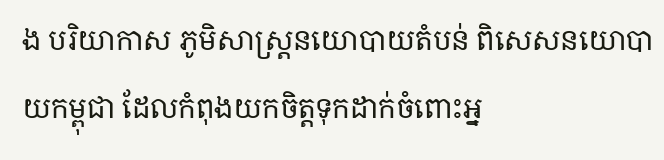ង បរិយាកាស ភូមិសាស្ត្រនយោបាយតំបន់ ពិសេសនយោបាយកម្ពុជា ដែលកំពុងយកចិត្តទុកដាក់ចំពោះអ្ន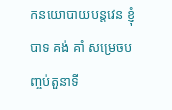កនយោបាយបន្តវេន ខ្ញុំបាទ គង់ គាំ សម្រេចបញ្ចប់តួនាទី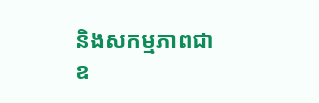និងសកម្មភាពជាឧ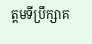ត្តមទីប្រឹក្សាគ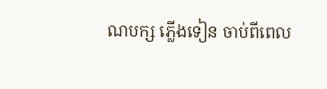ណបក្ស ភ្លើងទៀន ចាប់ពីពេល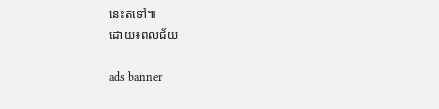នេះតទៅ៕
ដោយ៖ពលជ័យ

ads banner